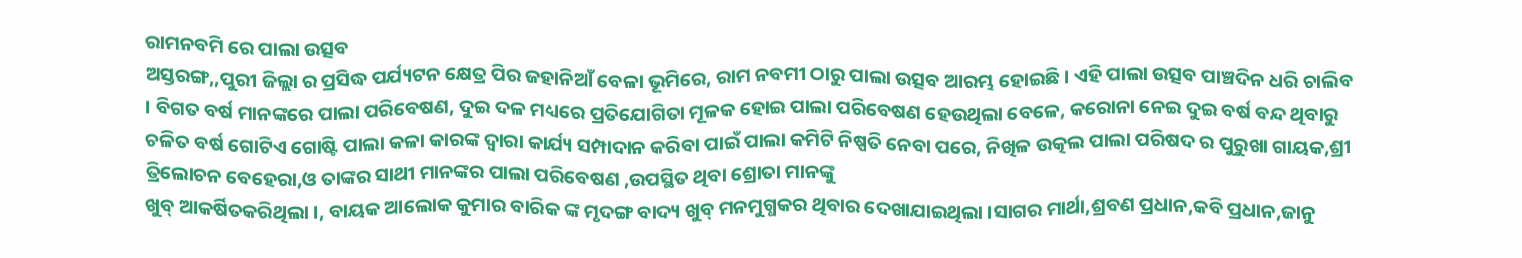ରାମନବମି ରେ ପାଲା ଉତ୍ସବ
ଅସ୍ତରଙ୍ଗ,,ପୁରୀ ଜିଲ୍ଲା ର ପ୍ରସିଦ୍ଧ ପର୍ଯ୍ୟଟନ କ୍ଷେତ୍ର ପିର ଜହାନିଆଁ ବେଳା ଭୂମିରେ, ରାମ ନବମୀ ଠାରୁ ପାଲା ଉତ୍ସବ ଆରମ୍ଭ ହୋଇଛି । ଏହି ପାଲା ଉତ୍ସବ ପାଞ୍ଚଦିନ ଧରି ଚାଲିବ । ବିଗତ ବର୍ଷ ମାନଙ୍କରେ ପାଲା ପରିବେଷଣ, ଦୁଇ ଦଳ ମଧ୍ୟରେ ପ୍ରତିଯୋଗିତା ମୂଳକ ହୋଇ ପାଲା ପରିବେଷଣ ହେଉଥିଲା ବେଳେ, କରୋନା ନେଇ ଦୁଇ ବର୍ଷ ବନ୍ଦ ଥିବାରୁ ଚଳିତ ବର୍ଷ ଗୋଟିଏ ଗୋଷ୍ଟି ପାଲା କଳା କାରଙ୍କ ଦ୍ଵାରା କାର୍ଯ୍ୟ ସମ୍ପାଦାନ କରିବା ପାଇଁ ପାଲା କମିଟି ନିଷ୍ପତି ନେବା ପରେ, ନିଖିଳ ଉତ୍କଲ ପାଲା ପରିଷଦ ର ପୁରୁଖା ଗାୟକ,ଶ୍ରୀ ତ୍ରିଲୋଚନ ବେହେରା,ଓ ତାଙ୍କର ସାଥୀ ମାନଙ୍କର ପାଲା ପରିବେଷଣ ,ଉପସ୍ଥିତ ଥିବା ଶ୍ରୋତା ମାନଙ୍କୁ
ଖୁବ୍ ଆକର୍ଷିତକରିଥିଲା ।, ବାୟକ ଆଲୋକ କୁମାର ବାରିକ ଙ୍କ ମୃଦଙ୍ଗ ବାଦ୍ୟ ଖୁବ୍ ମନମୁଗ୍ଧକର ଥିବାର ଦେଖାଯାଇଥିଲା ।ସାଗର ମାର୍ଥା,ଶ୍ରବଣ ପ୍ରଧାନ,କବି ପ୍ରଧାନ,ଜାନୁ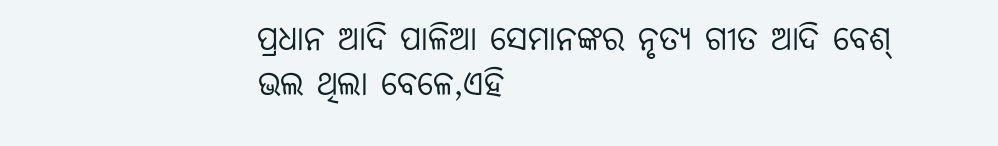ପ୍ରଧାନ ଆଦି ପାଳିଆ ସେମାନଙ୍କର ନୃତ୍ୟ ଗୀତ ଆଦି ବେଶ୍ ଭଲ ଥିଲା ବେଳେ,ଏହି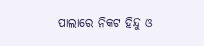ପାଲାରେ ନିକଟ ହିନ୍ଦୁ ଓ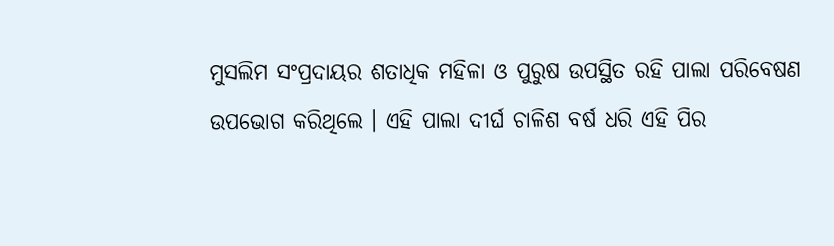ମୁସଲିମ ସଂପ୍ରଦାୟର ଶତାଧିକ ମହିଳା ଓ ପୁରୁଷ ଉପସ୍ଥିତ ରହି ପାଲା ପରିବେଷଣ ଉପଭୋଗ କରିଥିଲେ । ଏହି ପାଲା ଦୀର୍ଘ ଚାଳିଶ ବର୍ଷ ଧରି ଏହି ପିର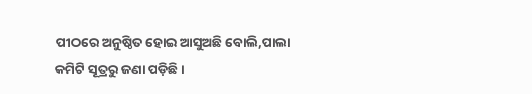ପୀଠରେ ଅନୁଷ୍ଠିତ ହୋଇ ଆସୁଅଛି ବୋଲି,ପାଲା କମିଟି ସୂତ୍ରରୁ ଜଣା ପଡ଼ିଛି ।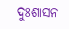ଦୁଃଶାସନ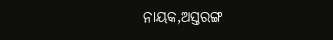ନାୟକ,ଅସ୍ତରଙ୍ଗ